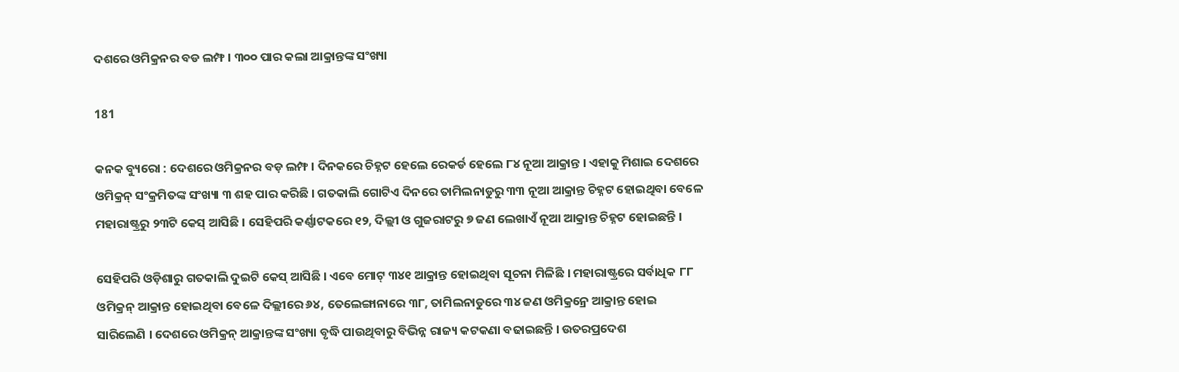ଦଶରେ ଓମିକ୍ରନର ବଡ ଲମ୍ଫ । ୩୦୦ ପାର କଲା ଆକ୍ରାନ୍ତଙ୍କ ସଂଖ୍ୟା

181

କନକ ବ୍ୟୁରୋ : ଦେଶରେ ଓମିକ୍ରନର ବଡ଼ ଲମ୍ଫ । ଦିନକରେ ଚିହ୍ନଟ ହେଲେ ରେକର୍ଡ ହେଲେ ୮୪ ନୂଆ ଆକ୍ରାନ୍ତ । ଏହାକୁ ମିଶାଇ ଦେଶରେ ଓମିକ୍ରନ୍ ସଂକ୍ରମିତଙ୍କ ସଂଖ୍ୟା ୩ ଶହ ପାର କରିଛି । ଗତକାଲି ଗୋଟିଏ ଦିନରେ ତାମିଲନାଡୁରୁ ୩୩ ନୂଆ ଆକ୍ରାନ୍ତ ଚିହ୍ନଟ ହୋଇଥିବା ବେଳେ ମହାରାଷ୍ଟ୍ରରୁ ୨୩ଟି କେସ୍ ଆସିଛି । ସେହିପରି କର୍ଣ୍ଣାଟକରେ ୧୨, ଦିଲ୍ଲୀ ଓ ଗୁଜରାଟରୁ ୭ ଜଣ ଲେଖାଏଁ ନୂଆ ଆକ୍ରାନ୍ତ ଚିହ୍ନଟ ହୋଇଛନ୍ତି ।

ସେହିପରି ଓଡ଼ିଶାରୁ ଗତକାଲି ଦୁଇଟି କେସ୍ ଆସିଛି । ଏବେ ମୋଟ୍ ୩୪୧ ଆକ୍ରାନ୍ତ ହୋଇଥିବା ସୂଚନା ମିଳିଛି । ମହାରାଷ୍ଟ୍ରରେ ସର୍ବାଧିକ ୮୮ ଓମିକ୍ରନ୍ ଆକ୍ରାନ୍ତ ହୋଇଥିବା ବେଳେ ଦିଲ୍ଲୀରେ ୬୪, ତେଲେଙ୍ଗାନାରେ ୩୮, ତାମିଲନାଡୁରେ ୩୪ ଜଣ ଓମିକ୍ରନ୍ରେ ଆକ୍ରାନ୍ତ ହୋଇ ସାରିଲେଣି । ଦେଶରେ ଓମିକ୍ରନ୍ ଆକ୍ରାନ୍ତଙ୍କ ସଂଖ୍ୟା ବୃଦ୍ଧି ପାଉଥିବାରୁ ବିଭିନ୍ନ ରାଜ୍ୟ କଟକଣା ବଢାଇଛନ୍ତି । ଉତରପ୍ରଦେଶ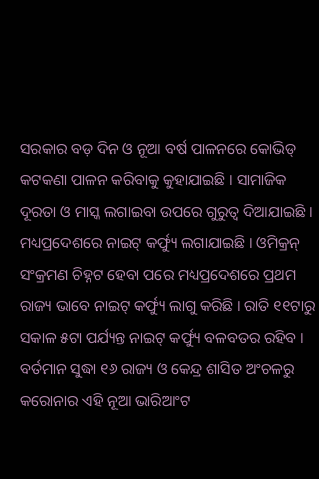ସରକାର ବଡ଼ ଦିନ ଓ ନୂଆ ବର୍ଷ ପାଳନରେ କୋଭିଡ୍ କଟକଣା ପାଳନ କରିବାକୁ କୁହାଯାଇଛି । ସାମାଜିକ ଦୂରତା ଓ ମାସ୍କ ଲଗାଇବା ଉପରେ ଗୁରୁତ୍ୱ ଦିଆଯାଇଛି । ମଧ୍ୟପ୍ରଦେଶରେ ନାଇଟ୍ କର୍ଫ୍ୟୁ ଲଗାଯାଇଛି । ଓମିକ୍ରନ୍ ସଂକ୍ରମଣ ଚିହ୍ନଟ ହେବା ପରେ ମଧ୍ୟପ୍ରଦେଶରେ ପ୍ରଥମ ରାଜ୍ୟ ଭାବେ ନାଇଟ୍ କର୍ଫ୍ୟୁ ଲାଗୁ କରିଛି । ରାତି ୧୧ଟାରୁ ସକାଳ ୫ଟା ପର୍ଯ୍ୟନ୍ତ ନାଇଟ୍ କର୍ଫ୍ୟୁ ବଳବତର ରହିବ । ବର୍ତମାନ ସୁଦ୍ଧା ୧୬ ରାଜ୍ୟ ଓ କେନ୍ଦ୍ର ଶାସିତ ଅଂଚଳରୁ କରୋନାର ଏହି ନୂଆ ଭାରିଆଂଟ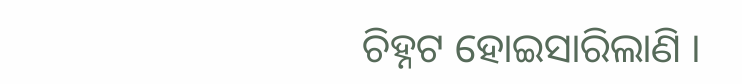ଚିହ୍ନଟ ହୋଇସାରିଲାଣି ।